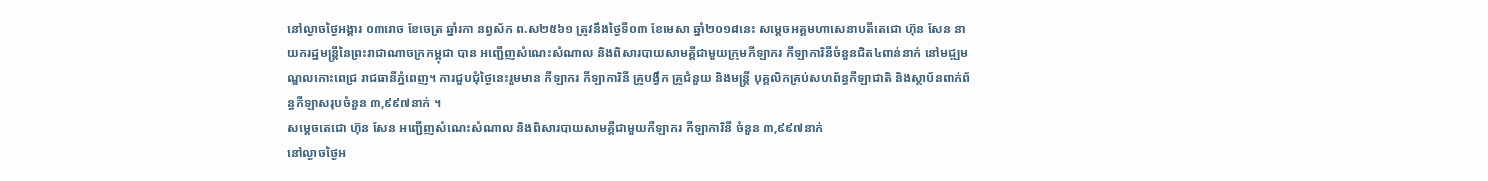នៅល្ងាចថ្ងៃអង្គារ ០៣រោច ខែចេត្រ ឆ្នាំរកា នព្វស័ក ព.ស២៥៦១ ត្រូវនឹងថ្ងៃទី០៣ ខែមេសា ឆ្នាំ២០១៨នេះ សម្តេចអគ្គមហាសេនាបតីតេជោ ហ៊ុន សែន នាយករដ្ឋមន្ត្រីនៃព្រះរាជាណាចក្រកម្ពុជា បាន អញ្ជើញសំណេះសំណាល និងពិសារបាយសាមគ្គីជាមួយក្រុមកីឡាករ កីឡាការិនីចំនួនជិត៤ពាន់នាក់ នៅមជ្ឍមណ្ឌលកោះពេជ្រ រាជធានីភ្នំពេញ។ ការជួបជុំថ្ងៃនេះរួមមាន កីឡាករ កីឡាការិនី គ្រូបង្វឹក គ្រូជំនួយ និងមន្ដ្រី បុគ្គលិកគ្រប់សហព័ន្ធកីឡាជាតិ និងស្ថាប័នពាក់ព័ន្ធកីឡាសរុបចំនួន ៣,៩៩៧នាក់ ។
សម្តេចតេជោ ហ៊ុន សែន អញ្ជើញសំណេះសំណាល និងពិសារបាយសាមគ្គីជាមួយកីឡាករ កីឡាការិនី ចំនួន ៣,៩៩៧នាក់
នៅល្ងាចថ្ងៃអ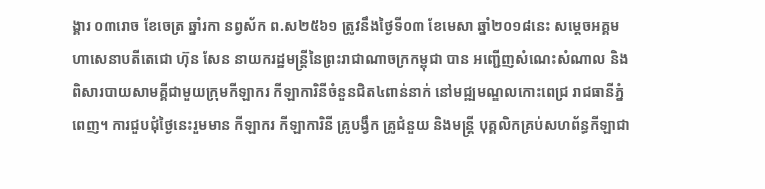ង្គារ ០៣រោច ខែចេត្រ ឆ្នាំរកា នព្វស័ក ព.ស២៥៦១ ត្រូវនឹងថ្ងៃទី០៣ ខែមេសា ឆ្នាំ២០១៨នេះ សម្តេចអគ្គមហាសេនាបតីតេជោ ហ៊ុន សែន នាយករដ្ឋមន្ត្រីនៃព្រះរាជាណាចក្រកម្ពុជា បាន អញ្ជើញសំណេះសំណាល និងពិសារបាយសាមគ្គីជាមួយក្រុមកីឡាករ កីឡាការិនីចំនួនជិត៤ពាន់នាក់ នៅមជ្ឍមណ្ឌលកោះពេជ្រ រាជធានីភ្នំពេញ។ ការជួបជុំថ្ងៃនេះរួមមាន កីឡាករ កីឡាការិនី គ្រូបង្វឹក គ្រូជំនួយ និងមន្ដ្រី បុគ្គលិកគ្រប់សហព័ន្ធកីឡាជា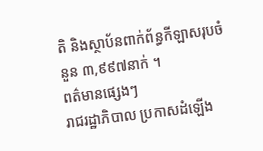តិ និងស្ថាប័នពាក់ព័ន្ធកីឡាសរុបចំនួន ៣,៩៩៧នាក់ ។
ពត៌មានផ្សេងៗ
រាជរដ្ឋាភិបាល ប្រកាសដំឡើង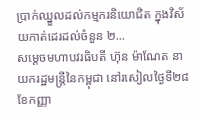ប្រាក់ឈ្នួលដល់កម្មករនិយោជិត ក្នុងវិស័យកាត់ដេរដល់ចំនួន ២...
សម្តេចមហាបវរធិបតី ហ៊ុន ម៉ាណែត នាយករដ្ឋមន្ត្រីនៃកម្ពុជា នៅរសៀលថ្ងៃទី២៨ ខែកញ្ញា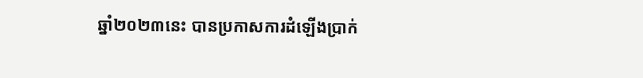ឆ្នាំ២០២៣នេះ បានប្រកាសការដំឡើងប្រាក់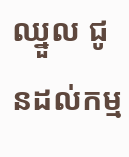ឈ្នួល ជូនដល់កម្ម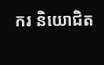ករ និយោជិត